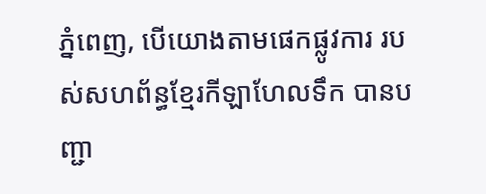ភ្នំពេញ, បើយោងតាមផេកផ្លូវការ របស់សហព័ន្ធខ្មែរកីឡាហែលទឹក បានបញ្ជា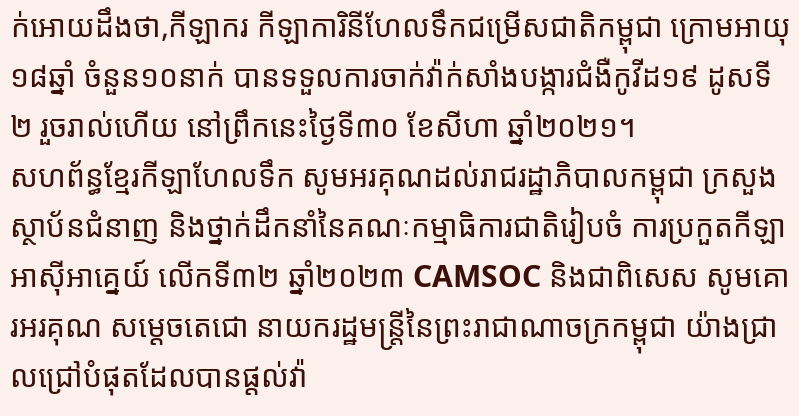ក់អោយដឹងថា,កីឡាករ កីឡាការិនីហែលទឹកជម្រើសជាតិកម្ពុជា ក្រោមអាយុ ១៨ឆ្នាំ ចំនួន១០នាក់ បានទទួលការចាក់វ៉ាក់សាំងបង្ការជំងឺកូវីដ១៩ ដូសទី២ រួចរាល់ហើយ នៅព្រឹកនេះថ្ងៃទី៣០ ខែសីហា ឆ្នាំ២០២១។
សហព័ន្ធខ្មែរកីឡាហែលទឹក សូមអរគុណដល់រាជរដ្ឋាភិបាលកម្ពុជា ក្រសួង ស្ថាប័នជំនាញ និងថ្នាក់ដឹកនាំនៃគណៈកម្មាធិការជាតិរៀបចំ ការប្រកួតកីឡាអាស៊ីអាគ្នេយ៍ លើកទី៣២ ឆ្នាំ២០២៣ CAMSOC និងជាពិសេស សូមគោរអរគុណ សម្តេចតេជោ នាយករដ្ឋមន្រ្តីនៃព្រះរាជាណាចក្រកម្ពុជា យ៉ាងជ្រាលជ្រៅបំផុតដែលបានផ្តល់វ៉ា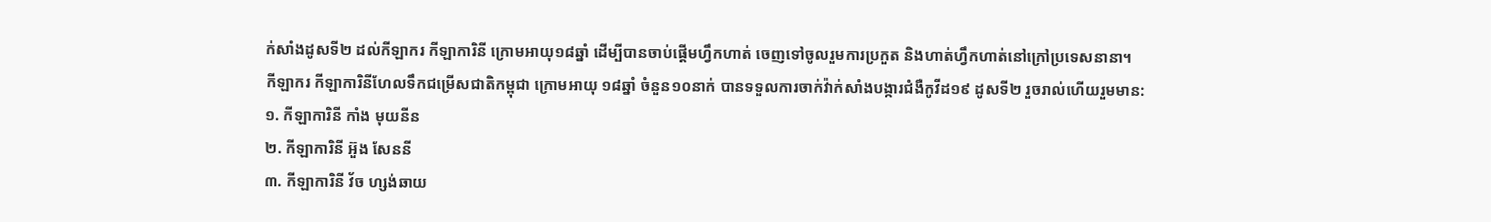ក់សាំងដូសទី២ ដល់កីឡាករ កីឡាការិនី ក្រោមអាយុ១៨ឆ្នាំ ដេីម្បីបានចាប់ផ្តេីមហ្វឹកហាត់ ចេញទៅចូលរួមការប្រកួត និងហាត់ហ្វឹកហាត់នៅក្រៅប្រទេសនានា។
កីឡាករ កីឡាការិនីហែលទឹកជម្រើសជាតិកម្ពុជា ក្រោមអាយុ ១៨ឆ្នាំ ចំនួន១០នាក់ បានទទួលការចាក់វ៉ាក់សាំងបង្ការជំងឺកូវីដ១៩ ដូសទី២ រួចរាល់ហើយរួមមាន:
១. កីឡាការិនី កាំង មុយនីន
២. កីឡាការិនី អ៊ួង សែននី
៣. កីឡាការិនី វ័ច ហ្សង់ឆាយ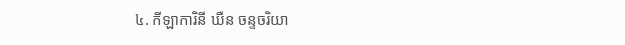៤. កីឡាការិនី ឃឺន ចន្ទចរិយា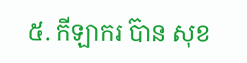៥. កីឡាករ ប៊ាន សុខ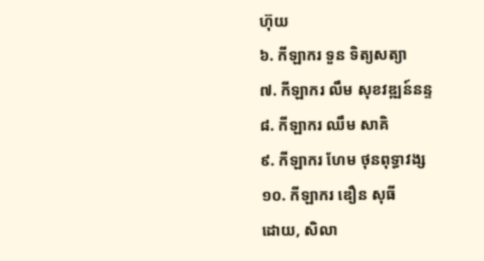ហ៊ុយ
៦. កីឡាករ ទួន ទិត្យសត្យា
៧. កីឡាករ លឹម សុខវឌ្ឍន៍នន្ទ
៨. កីឡាករ ឈឹម សាគិ
៩. កីឡាករ ហែម ថុនពុទ្ធាវង្ស
១០. កីឡាករ ឌឿន សុធី
ដោយ, សិលា